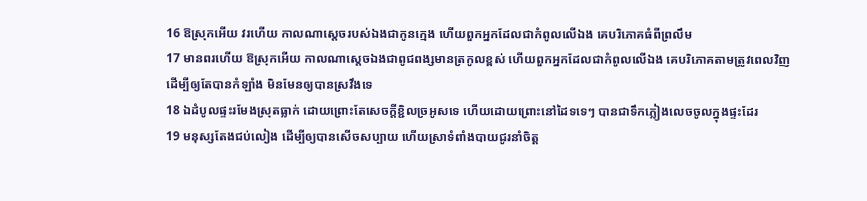16 ឱស្រុកអើយ វរហើយ កាលណាស្តេចរបស់ឯងជាកូនក្មេង ហើយពួកអ្នកដែលជាកំពូលលើឯង គេបរិភោគធំពីព្រលឹម
17 មានពរហើយ ឱស្រុកអើយ កាលណាស្តេចឯងជាពូជពង្សមានត្រកូលខ្ពស់ ហើយពួកអ្នកដែលជាកំពូលលើឯង គេបរិភោគតាមត្រូវពេលវិញ ដើម្បីឲ្យតែបានកំឡាំង មិនមែនឲ្យបានស្រវឹងទេ
18 ឯដំបូលផ្ទះរមែងស្រុតធ្លាក់ ដោយព្រោះតែសេចក្ដីខ្ជិលច្រអូសទេ ហើយដោយព្រោះនៅដៃទទេៗ បានជាទឹកភ្លៀងលេចចូលក្នុងផ្ទះដែរ
19 មនុស្សតែងជប់លៀង ដើម្បីឲ្យបានសើចសប្បាយ ហើយស្រាទំពាំងបាយជូរនាំចិត្ត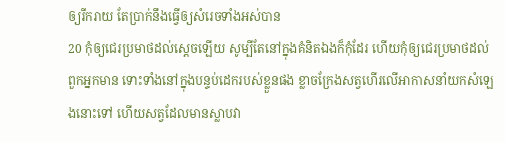ឲ្យរីករាយ តែប្រាក់នឹងធ្វើឲ្យសំរេចទាំងអស់បាន
20 កុំឲ្យជេរប្រមាថដល់ស្តេចឡើយ សូម្បីតែនៅក្នុងគំនិតឯងក៏កុំដែរ ហើយកុំឲ្យជេរប្រមាថដល់ពួកអ្នកមាន ទោះទាំងនៅក្នុងបន្ទប់ដេករបស់ខ្លួនផង ខ្លាចក្រែងសត្វហើរលើអាកាសនាំយកសំឡេងនោះទៅ ហើយសត្វដែលមានស្លាបវា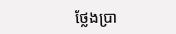ថ្លែងប្រា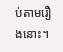ប់តាមរឿងនោះ។